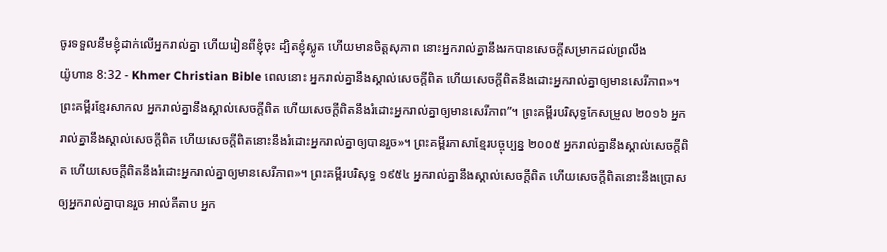ចូរទទួលនឹមខ្ញុំដាក់លើអ្នករាល់គ្នា ហើយរៀនពីខ្ញុំចុះ ដ្បិតខ្ញុំស្លូត ហើយមានចិត្ដសុភាព នោះអ្នករាល់គ្នានឹងរកបានសេចក្ដីសម្រាកដល់ព្រលឹង
យ៉ូហាន 8:32 - Khmer Christian Bible ពេលនោះ អ្នករាល់គ្នានឹងស្គាល់សេចក្ដីពិត ហើយសេចក្ដីពិតនឹងដោះអ្នករាល់គ្នាឲ្យមានសេរីភាព»។ ព្រះគម្ពីរខ្មែរសាកល អ្នករាល់គ្នានឹងស្គាល់សេចក្ដីពិត ហើយសេចក្ដីពិតនឹងរំដោះអ្នករាល់គ្នាឲ្យមានសេរីភាព”។ ព្រះគម្ពីរបរិសុទ្ធកែសម្រួល ២០១៦ អ្នករាល់គ្នានឹងស្គាល់សេចក្តីពិត ហើយសេចក្តីពិតនោះនឹងរំដោះអ្នករាល់គ្នាឲ្យបានរួច»។ ព្រះគម្ពីរភាសាខ្មែរបច្ចុប្បន្ន ២០០៥ អ្នករាល់គ្នានឹងស្គាល់សេចក្ដីពិត ហើយសេចក្ដីពិតនឹងរំដោះអ្នករាល់គ្នាឲ្យមានសេរីភាព»។ ព្រះគម្ពីរបរិសុទ្ធ ១៩៥៤ អ្នករាល់គ្នានឹងស្គាល់សេចក្ដីពិត ហើយសេចក្ដីពិតនោះនឹងប្រោសឲ្យអ្នករាល់គ្នាបានរួច អាល់គីតាប អ្នក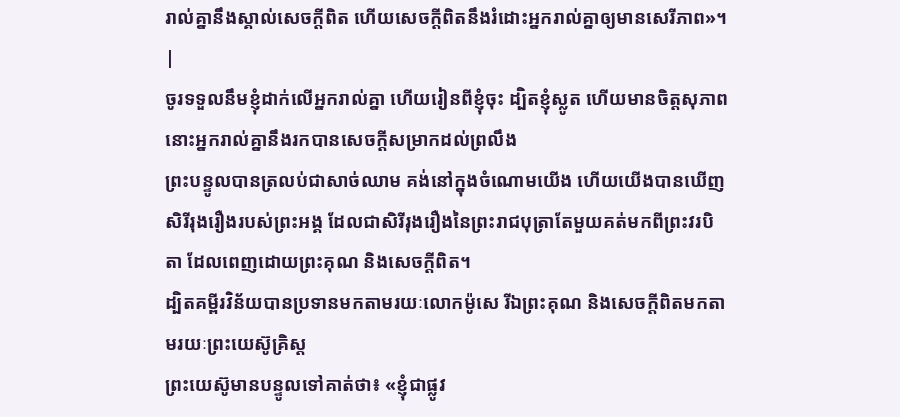រាល់គ្នានឹងស្គាល់សេចក្ដីពិត ហើយសេចក្ដីពិតនឹងរំដោះអ្នករាល់គ្នាឲ្យមានសេរីភាព»។ |
ចូរទទួលនឹមខ្ញុំដាក់លើអ្នករាល់គ្នា ហើយរៀនពីខ្ញុំចុះ ដ្បិតខ្ញុំស្លូត ហើយមានចិត្ដសុភាព នោះអ្នករាល់គ្នានឹងរកបានសេចក្ដីសម្រាកដល់ព្រលឹង
ព្រះបន្ទូលបានត្រលប់ជាសាច់ឈាម គង់នៅក្នុងចំណោមយើង ហើយយើងបានឃើញសិរីរុងរឿងរបស់ព្រះអង្គ ដែលជាសិរីរុងរឿងនៃព្រះរាជបុត្រាតែមួយគត់មកពីព្រះវរបិតា ដែលពេញដោយព្រះគុណ និងសេចក្ដីពិត។
ដ្បិតគម្ពីរវិន័យបានប្រទានមកតាមរយៈលោកម៉ូសេ រីឯព្រះគុណ និងសេចក្ដីពិតមកតាមរយៈព្រះយេស៊ូគ្រិស្ដ
ព្រះយេស៊ូមានបន្ទូលទៅគាត់ថា៖ «ខ្ញុំជាផ្លូវ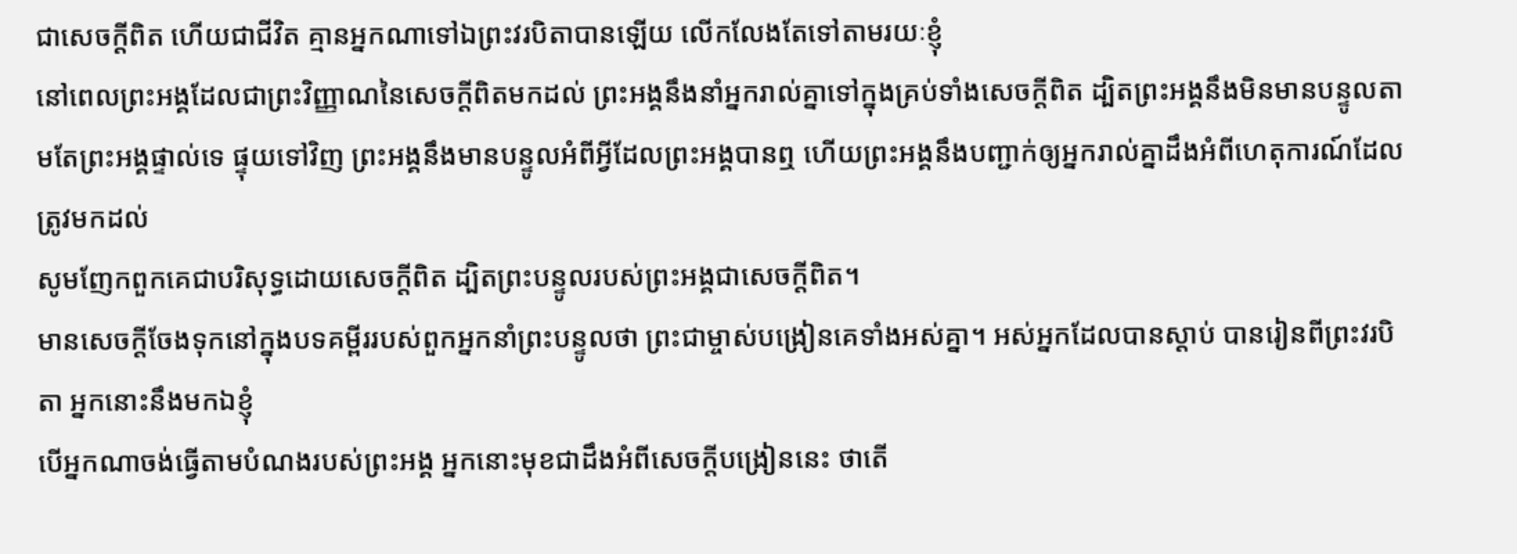ជាសេចក្ដីពិត ហើយជាជីវិត គ្មានអ្នកណាទៅឯព្រះវរបិតាបានឡើយ លើកលែងតែទៅតាមរយៈខ្ញុំ
នៅពេលព្រះអង្គដែលជាព្រះវិញ្ញាណនៃសេចក្ដីពិតមកដល់ ព្រះអង្គនឹងនាំអ្នករាល់គ្នាទៅក្នុងគ្រប់ទាំងសេចក្ដីពិត ដ្បិតព្រះអង្គនឹងមិនមានបន្ទូលតាមតែព្រះអង្គផ្ទាល់ទេ ផ្ទុយទៅវិញ ព្រះអង្គនឹងមានបន្ទូលអំពីអ្វីដែលព្រះអង្គបានឮ ហើយព្រះអង្គនឹងបញ្ជាក់ឲ្យអ្នករាល់គ្នាដឹងអំពីហេតុការណ៍ដែលត្រូវមកដល់
សូមញែកពួកគេជាបរិសុទ្ធដោយសេចក្ដីពិត ដ្បិតព្រះបន្ទូលរបស់ព្រះអង្គជាសេចក្ដីពិត។
មានសេចក្តីចែងទុកនៅក្នុងបទគម្ពីររបស់ពួកអ្នកនាំព្រះបន្ទូលថា ព្រះជាម្ចាស់បង្រៀនគេទាំងអស់គ្នា។ អស់អ្នកដែលបានស្ដាប់ បានរៀនពីព្រះវរបិតា អ្នកនោះនឹងមកឯខ្ញុំ
បើអ្នកណាចង់ធ្វើតាមបំណងរបស់ព្រះអង្គ អ្នកនោះមុខជាដឹងអំពីសេចក្ដីបង្រៀននេះ ថាតើ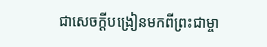ជាសេចក្ដីបង្រៀនមកពីព្រះជាម្ចា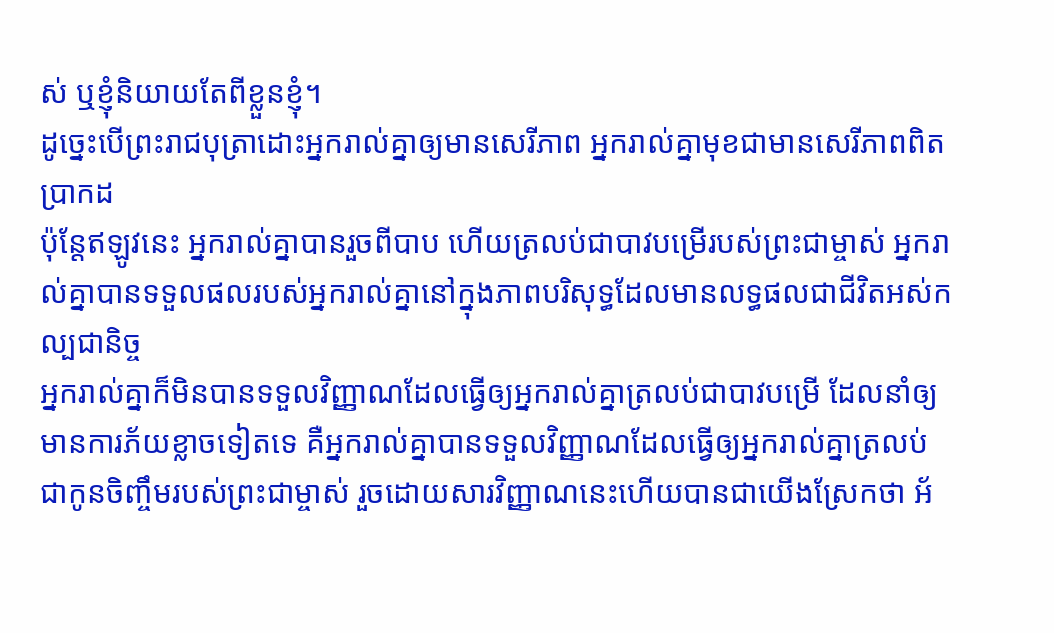ស់ ឬខ្ញុំនិយាយតែពីខ្លួនខ្ញុំ។
ដូច្នេះបើព្រះរាជបុត្រាដោះអ្នករាល់គ្នាឲ្យមានសេរីភាព អ្នករាល់គ្នាមុខជាមានសេរីភាពពិតប្រាកដ
ប៉ុន្ដែឥឡូវនេះ អ្នករាល់គ្នាបានរួចពីបាប ហើយត្រលប់ជាបាវបម្រើរបស់ព្រះជាម្ចាស់ អ្នករាល់គ្នាបានទទួលផលរបស់អ្នករាល់គ្នានៅក្នុងភាពបរិសុទ្ធដែលមានលទ្ធផលជាជីវិតអស់កល្បជានិច្ច
អ្នករាល់គ្នាក៏មិនបានទទួលវិញ្ញាណដែលធ្វើឲ្យអ្នករាល់គ្នាត្រលប់ជាបាវបម្រើ ដែលនាំឲ្យមានការភ័យខ្លាចទៀតទេ គឺអ្នករាល់គ្នាបានទទួលវិញ្ញាណដែលធ្វើឲ្យអ្នករាល់គ្នាត្រលប់ជាកូនចិញ្ចឹមរបស់ព្រះជាម្ចាស់ រួចដោយសារវិញ្ញាណនេះហើយបានជាយើងស្រែកថា អ័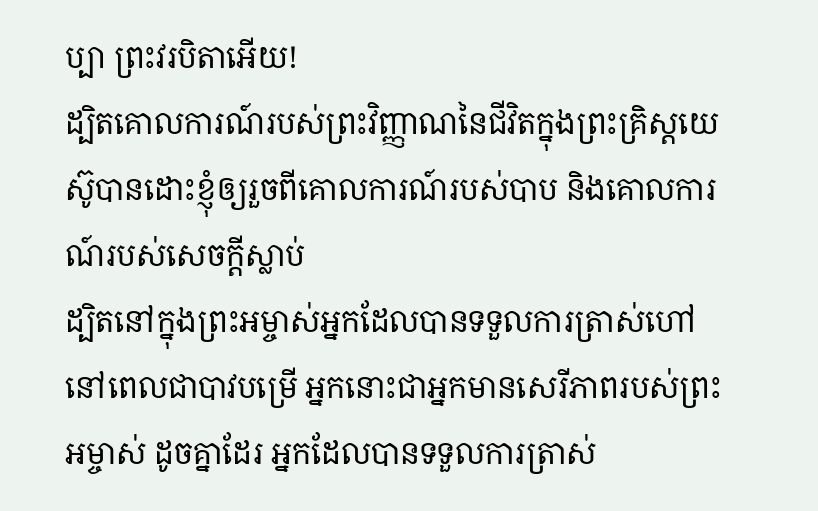ប្បា ព្រះវរបិតាអើយ!
ដ្បិតគោលការណ៍របស់ព្រះវិញ្ញាណនៃជីវិតក្នុងព្រះគ្រិស្ដយេស៊ូបានដោះខ្ញុំឲ្យរួចពីគោលការណ៍របស់បាប និងគោលការណ៍របស់សេចក្ដីស្លាប់
ដ្បិតនៅក្នុងព្រះអម្ចាស់អ្នកដែលបានទទួលការត្រាស់ហៅ នៅពេលជាបាវបម្រើ អ្នកនោះជាអ្នកមានសេរីភាពរបស់ព្រះអម្ចាស់ ដូចគ្នាដែរ អ្នកដែលបានទទួលការត្រាស់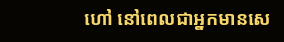ហៅ នៅពេលជាអ្នកមានសេ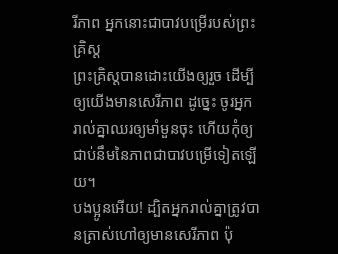រីភាព អ្នកនោះជាបាវបម្រើរបស់ព្រះគ្រិស្ដ
ព្រះគ្រិស្ដបានដោះយើងឲ្យរួច ដើម្បីឲ្យយើងមានសេរីភាព ដូច្នេះ ចូរអ្នករាល់គ្នាឈរឲ្យមាំមួនចុះ ហើយកុំឲ្យជាប់នឹមនៃភាពជាបាវបម្រើទៀតឡើយ។
បងប្អូនអើយ! ដ្បិតអ្នករាល់គ្នាត្រូវបានត្រាស់ហៅឲ្យមានសេរីភាព ប៉ុ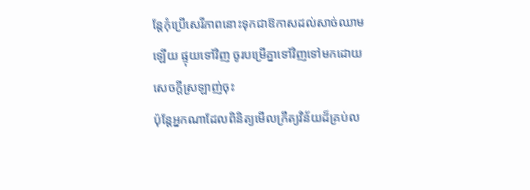ន្ដែកុំប្រើសេរីភាពនោះទុកជាឱកាសដល់សាច់ឈាមឡើយ ផ្ទុយទៅវិញ ចូរបម្រើគ្នាទៅវិញទៅមកដោយសេចក្ដីស្រឡាញ់ចុះ
ប៉ុន្ដែអ្នកណាដែលពិនិត្យមើលក្រឹត្យវិន័យដ៏គ្រប់ល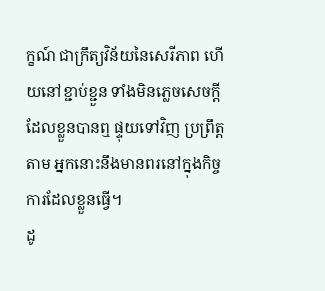ក្ខណ៍ ជាក្រឹត្យវិន័យនៃសេរីភាព ហើយនៅខ្ជាប់ខ្ជួន ទាំងមិនភ្លេចសេចក្ដីដែលខ្លួនបានឮ ផ្ទុយទៅវិញ ប្រព្រឹត្ដតាម អ្នកនោះនឹងមានពរនៅក្នុងកិច្ចការដែលខ្លួនធ្វើ។
ដូ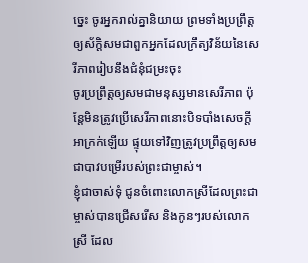ច្នេះ ចូរអ្នករាល់គ្នានិយាយ ព្រមទាំងប្រព្រឹត្ដឲ្យស័ក្តិសមជាពួកអ្នកដែលក្រឹត្យវិន័យនៃសេរីភាពរៀបនឹងជំនុំជម្រះចុះ
ចូរប្រព្រឹត្ដឲ្យសមជាមនុស្សមានសេរីភាព ប៉ុន្ដែមិនត្រូវប្រើសេរីភាពនោះបិទបាំងសេចក្ដីអាក្រក់ឡើយ ផ្ទុយទៅវិញត្រូវប្រព្រឹត្ដឲ្យសមជាបាវបម្រើរបស់ព្រះជាម្ចាស់។
ខ្ញុំជាចាស់ទុំ ជូនចំពោះលោកស្រីដែលព្រះជាម្ចាស់បានជ្រើសរើស និងកូនៗរបស់លោកស្រី ដែល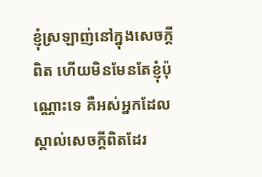ខ្ញុំស្រឡាញ់នៅក្នុងសេចក្ដីពិត ហើយមិនមែនតែខ្ញុំប៉ុណ្ណោះទេ គឺអស់អ្នកដែលស្គាល់សេចក្ដីពិតដែរ